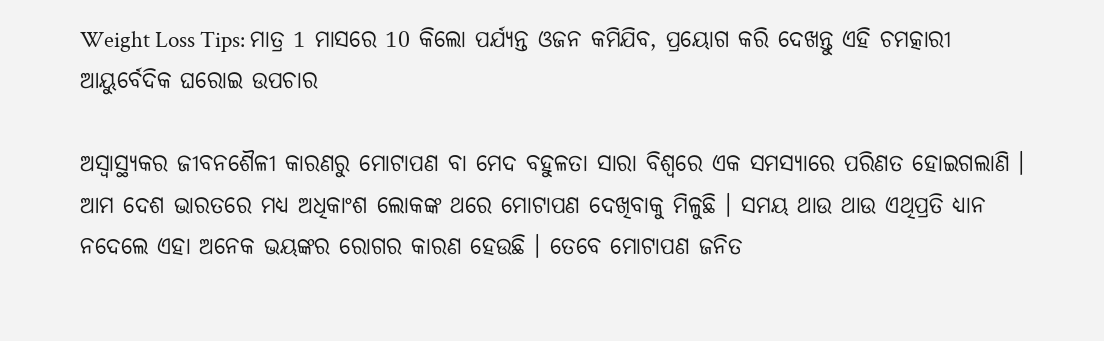Weight Loss Tips: ମାତ୍ର 1 ମାସରେ 10 କିଲୋ ପର୍ଯ୍ୟନ୍ତ ଓଜନ କମିଯିବ, ପ୍ରୟୋଗ କରି ଦେଖନ୍ତୁ ଏହି ଚମତ୍କାରୀ ଆୟୁର୍ବେଦିକ ଘରୋଇ ଉପଚାର

ଅସ୍ଵାସ୍ଥ୍ୟକର ଜୀବନଶୈଳୀ କାରଣରୁ ମୋଟାପଣ ବା ମେଦ ବହୁଳତା ସାରା ବିଶ୍ବରେ ଏକ ସମସ୍ୟାରେ ପରିଣତ ହୋଇଗଲାଣି । ଆମ ଦେଶ ଭାରତରେ ମଧ୍ୟ ଅଧିକାଂଶ ଲୋକଙ୍କ ଥରେ ମୋଟାପଣ ଦେଖିବାକୁ ମିଳୁଛି । ସମୟ ଥାଉ ଥାଉ ଏଥିପ୍ରତି ଧ୍ୟାନ ନଦେଲେ ଏହା ଅନେକ ଭୟଙ୍କର ରୋଗର କାରଣ ହେଉଛି । ତେବେ ମୋଟାପଣ ଜନିତ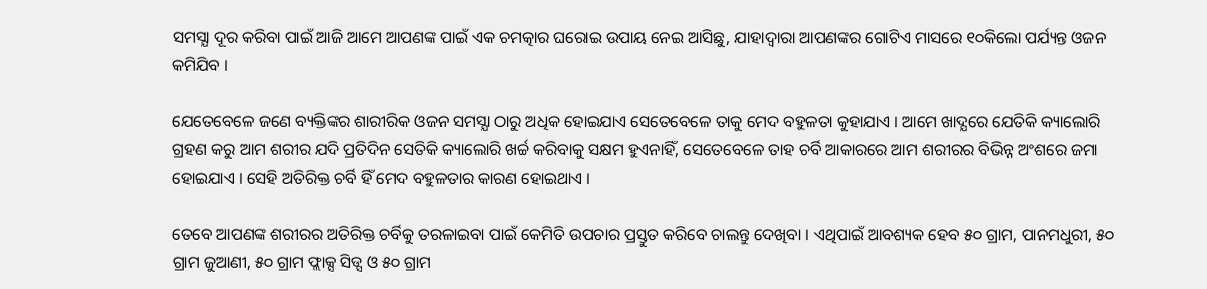ସମସ୍ଯା ଦୂର କରିବା ପାଇଁ ଆଜି ଆମେ ଆପଣଙ୍କ ପାଇଁ ଏକ ଚମତ୍କାର ଘରୋଇ ଉପାୟ ନେଇ ଆସିଛୁ, ଯାହାଦ୍ଵାରା ଆପଣଙ୍କର ଗୋଟିଏ ମାସରେ ୧୦କିଲୋ ପର୍ଯ୍ୟନ୍ତ ଓଜନ କମିଯିବ ।

ଯେତେବେଳେ ଜଣେ ବ୍ୟକ୍ତିଙ୍କର ଶାରୀରିକ ଓଜନ ସମସ୍ଯା ଠାରୁ ଅଧିକ ହୋଇଯାଏ ସେତେବେଳେ ତାକୁ ମେଦ ବହୁଳତା କୁହାଯାଏ । ଆମେ ଖାଦ୍ଯରେ ଯେତିକି କ୍ୟାଲୋରି ଗ୍ରହଣ କରୁ ଆମ ଶରୀର ଯଦି ପ୍ରତିଦିନ ସେତିକି କ୍ୟାଲୋରି ଖର୍ଚ୍ଚ କରିବାକୁ ସକ୍ଷମ ହୁଏନାହିଁ, ସେତେବେଳେ ତାହ ଚର୍ବି ଆକାରରେ ଆମ ଶରୀରର ବିଭିନ୍ନ ଅଂଶରେ ଜମା ହୋଇଯାଏ । ସେହି ଅତିରିକ୍ତ ଚର୍ବି ହିଁ ମେଦ ବହୁଳତାର କାରଣ ହୋଇଥାଏ ।

ତେବେ ଆପଣଙ୍କ ଶରୀରର ଅତିରିକ୍ତ ଚର୍ବିକୁ ତରଳାଇବା ପାଇଁ କେମିତି ଉପଚାର ପ୍ରସ୍ତୁତ କରିବେ ଚାଲନ୍ତୁ ଦେଖିବା । ଏଥିପାଇଁ ଆବଶ୍ୟକ ହେବ ୫୦ ଗ୍ରାମ, ପାନମଧୁରୀ, ୫୦ ଗ୍ରାମ ଜୁଆଣୀ, ୫୦ ଗ୍ରାମ ଫ୍ଲାକ୍ସ ସିଡ୍ସ ଓ ୫୦ ଗ୍ରାମ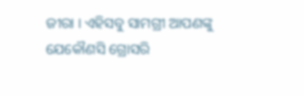ଜୀରା । ଏହିସବୁ ସାମଗ୍ରୀ ଆପଣଙ୍କୁ ଯେକୌଣସି ଗ୍ରୋସରି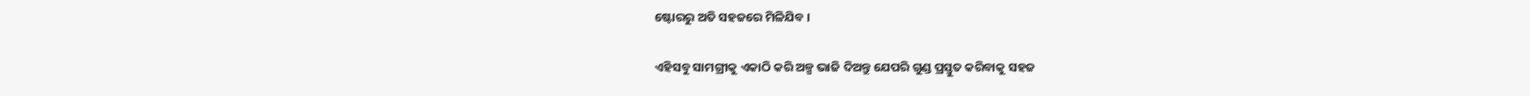ଷ୍ଟୋରରୁ ଅତି ସହଜରେ ମିଳିଯିବ ।

ଏହିସବୁ ସାମଗ୍ରୀକୁ ଏକାଠି କରି ଅଳ୍ପ ଭାଜି ଦିଅନ୍ତୁ ଯେପରି ଗୁଣ୍ଡ ପ୍ରସ୍ତୁତ କରିବାକୁ ସହଜ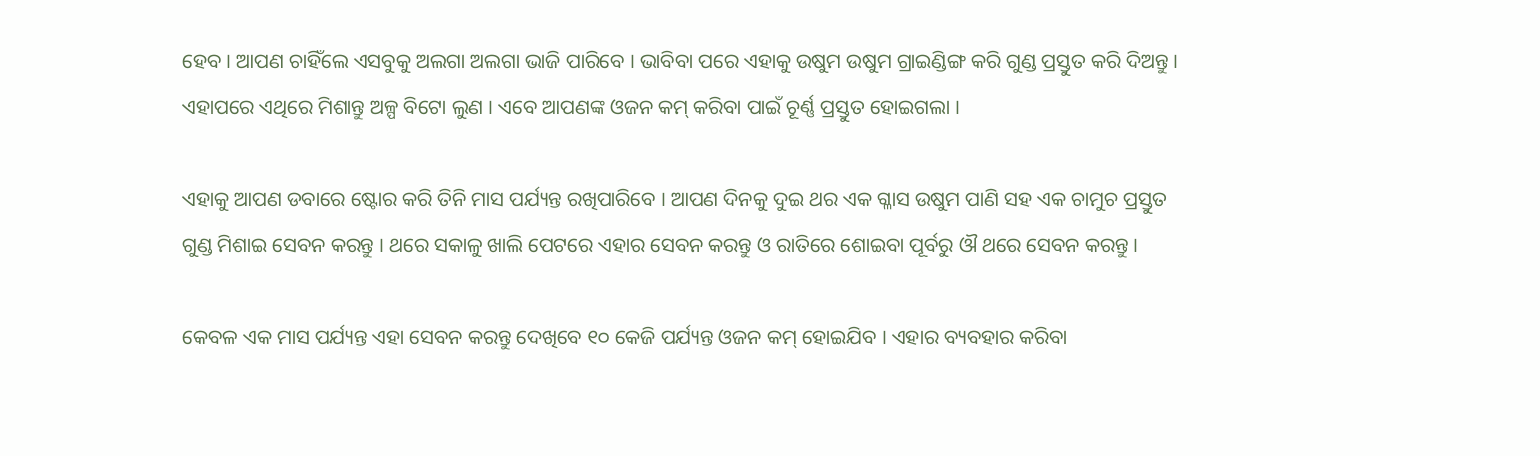ହେବ । ଆପଣ ଚାହିଁଲେ ଏସବୁକୁ ଅଲଗା ଅଲଗା ଭାଜି ପାରିବେ । ଭାବିବା ପରେ ଏହାକୁ ଉଷୁମ ଉଷୁମ ଗ୍ରାଇଣ୍ଡିଙ୍ଗ କରି ଗୁଣ୍ଡ ପ୍ରସ୍ତୁତ କରି ଦିଅନ୍ତୁ । ଏହାପରେ ଏଥିରେ ମିଶାନ୍ତୁ ଅଳ୍ପ ବିଟୋ ଲୁଣ । ଏବେ ଆପଣଙ୍କ ଓଜନ କମ୍ କରିବା ପାଇଁ ଚୂର୍ଣ୍ଣ ପ୍ରସ୍ତୁତ ହୋଇଗଲା ।

ଏହାକୁ ଆପଣ ଡବାରେ ଷ୍ଟୋର କରି ତିନି ମାସ ପର୍ଯ୍ୟନ୍ତ ରଖିପାରିବେ । ଆପଣ ଦିନକୁ ଦୁଇ ଥର ଏକ ଗ୍ଳାସ ଉଷୁମ ପାଣି ସହ ଏକ ଚାମୁଚ ପ୍ରସ୍ତୁତ ଗୁଣ୍ଡ ମିଶାଇ ସେବନ କରନ୍ତୁ । ଥରେ ସକାଳୁ ଖାଲି ପେଟରେ ଏହାର ସେବନ କରନ୍ତୁ ଓ ରାତିରେ ଶୋଇବା ପୂର୍ବରୁ ଔ ଥରେ ସେବନ କରନ୍ତୁ ।

କେବଳ ଏକ ମାସ ପର୍ଯ୍ୟନ୍ତ ଏହା ସେବନ କରନ୍ତୁ ଦେଖିବେ ୧୦ କେଜି ପର୍ଯ୍ୟନ୍ତ ଓଜନ କମ୍ ହୋଇଯିବ । ଏହାର ବ୍ୟବହାର କରିବା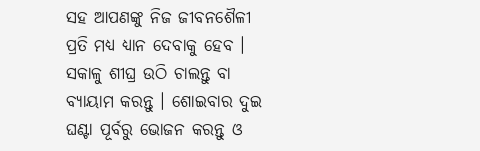ସହ ଆପଣଙ୍କୁ ନିଜ ଜୀବନଶୈଳୀ ପ୍ରତି ମଧ୍ୟ ଧ୍ୟାନ ଦେବାକୁ ହେବ । ସକାଳୁ ଶୀଘ୍ର ଉଠି ଚାଲନ୍ତୁ ବା ବ୍ୟାୟାମ କରନ୍ତୁ । ଶୋଇବାର ଦୁଇ ଘଣ୍ଟା ପୂର୍ବରୁ ଭୋଜନ କରନ୍ତୁ ଓ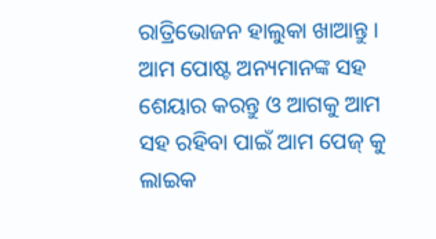ରାତ୍ରିଭୋଜନ ହାଲୁକା ଖାଆନ୍ତୁ । ଆମ ପୋଷ୍ଟ ଅନ୍ୟମାନଙ୍କ ସହ ଶେୟାର କରନ୍ତୁ ଓ ଆଗକୁ ଆମ ସହ ରହିବା ପାଇଁ ଆମ ପେଜ୍ କୁ ଲାଇକ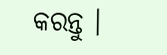କରନ୍ତୁ ।